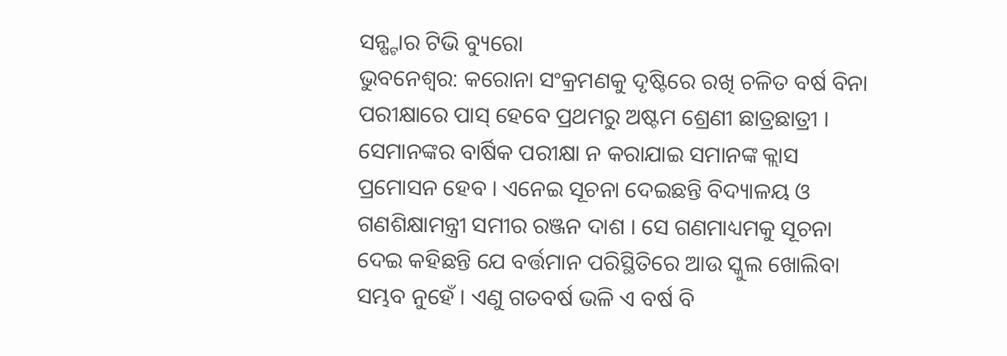ସନ୍ଷ୍ଟାର ଟିଭି ବ୍ୟୁରୋ
ଭୁବନେଶ୍ବର: କରୋନା ସଂକ୍ରମଣକୁ ଦୃଷ୍ଟିରେ ରଖି ଚଳିତ ବର୍ଷ ବିନା ପରୀକ୍ଷାରେ ପାସ୍ ହେବେ ପ୍ରଥମରୁ ଅଷ୍ଟମ ଶ୍ରେଣୀ ଛାତ୍ରଛାତ୍ରୀ । ସେମାନଙ୍କର ବାର୍ଷିକ ପରୀକ୍ଷା ନ କରାଯାଇ ସମାନଙ୍କ କ୍ଲାସ ପ୍ରମୋସନ ହେବ । ଏନେଇ ସୂଚନା ଦେଇଛନ୍ତି ବିଦ୍ୟାଳୟ ଓ ଗଣଶିକ୍ଷାମନ୍ତ୍ରୀ ସମୀର ରଞ୍ଜନ ଦାଶ । ସେ ଗଣମାଧ୍ୟମକୁ ସୂଚନା ଦେଇ କହିଛନ୍ତି ଯେ ବର୍ତ୍ତମାନ ପରିସ୍ଥିତିରେ ଆଉ ସ୍କୁଲ ଖୋଲିବା ସମ୍ଭବ ନୁହେଁ । ଏଣୁ ଗତବର୍ଷ ଭଳି ଏ ବର୍ଷ ବି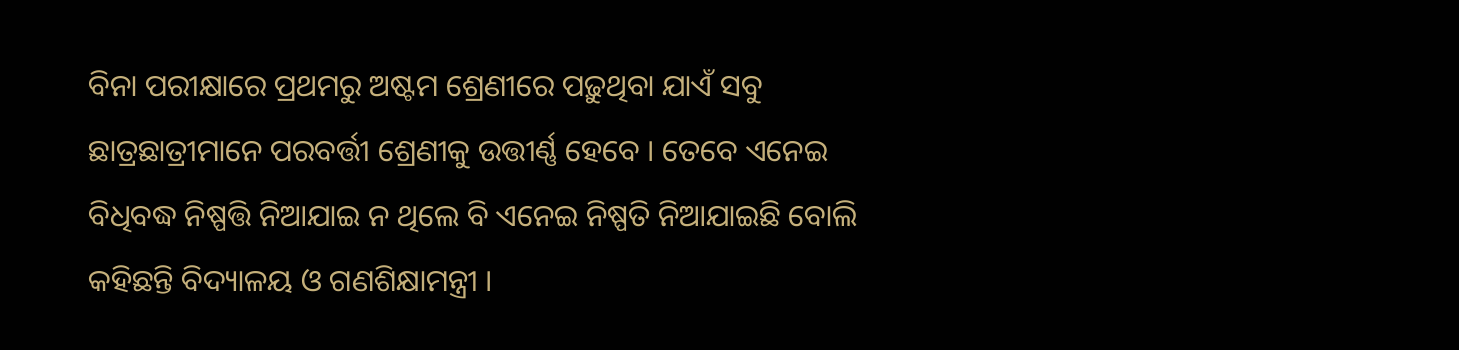ବିନା ପରୀକ୍ଷାରେ ପ୍ରଥମରୁ ଅଷ୍ଟମ ଶ୍ରେଣୀରେ ପଢ଼ୁଥିବା ଯାଏଁ ସବୁ ଛାତ୍ରଛାତ୍ରୀମାନେ ପରବର୍ତ୍ତୀ ଶ୍ରେଣୀକୁ ଉତ୍ତୀର୍ଣ୍ଣ ହେବେ । ତେବେ ଏନେଇ ବିଧିବଦ୍ଧ ନିଷ୍ପତ୍ତି ନିଆଯାଇ ନ ଥିଲେ ବି ଏନେଇ ନିଷ୍ପତି ନିଆଯାଇଛି ବୋଲି କହିଛନ୍ତି ବିଦ୍ୟାଳୟ ଓ ଗଣଶିକ୍ଷାମନ୍ତ୍ରୀ ।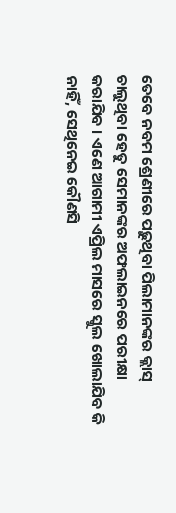ତେବେ ନବମ ଶ୍ରେଣୀରେ ପଢ଼ୁଥିବା ପିଲାମାନଙ୍କର କ୍ଲାସ୍ ଚାଲୁଥିବା ହେତୁ ସେମାନଙ୍କର ଅଫଲାଇନରେ ପରୀକ୍ଷା କରାଯିବ । ଏଣେ ଆଗାମୀ ଏପ୍ରିଲ ମାସରେ ସ୍କୁଲ ଖୋଲାଯିବ କି ନାହିଁ, ସେଥିନେଇ କୌଣସି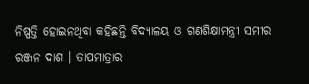ନିଷ୍ପତ୍ତି ହୋଇନଥିବା କହିଛନ୍ତି ବିଦ୍ୟାଳୟ ଓ ଗଣଶିକ୍ଷାମନ୍ତ୍ରୀ ସମୀର ରଞ୍ଜନ ଦାଶ । ତାପମାତ୍ରାର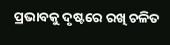ପ୍ରଭାବକୁ ଦୃଷ୍ଟରେ ରଖି ଚଳିତ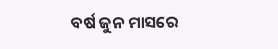ବର୍ଷ ଜୁନ ମାସରେ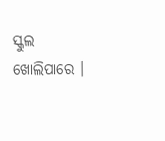ସ୍କୁଲ ଖୋଲିପାରେ ।